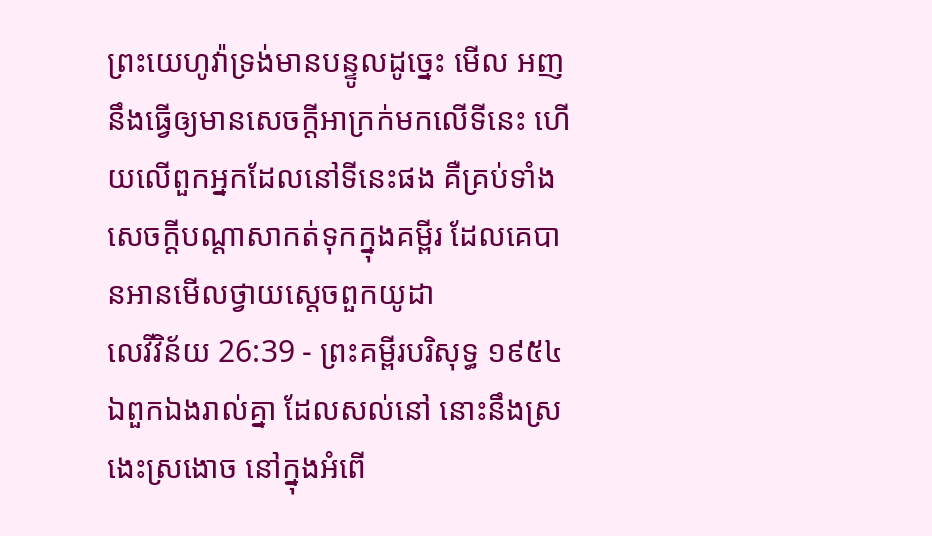ព្រះយេហូវ៉ាទ្រង់មានបន្ទូលដូច្នេះ មើល អញនឹងធ្វើឲ្យមានសេចក្ដីអាក្រក់មកលើទីនេះ ហើយលើពួកអ្នកដែលនៅទីនេះផង គឺគ្រប់ទាំងសេចក្ដីបណ្តាសាកត់ទុកក្នុងគម្ពីរ ដែលគេបានអានមើលថ្វាយស្តេចពួកយូដា
លេវីវិន័យ 26:39 - ព្រះគម្ពីរបរិសុទ្ធ ១៩៥៤ ឯពួកឯងរាល់គ្នា ដែលសល់នៅ នោះនឹងស្រងេះស្រងោច នៅក្នុងអំពើ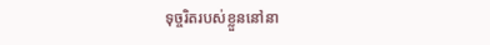ទុច្ចរិតរបស់ខ្លួននៅនា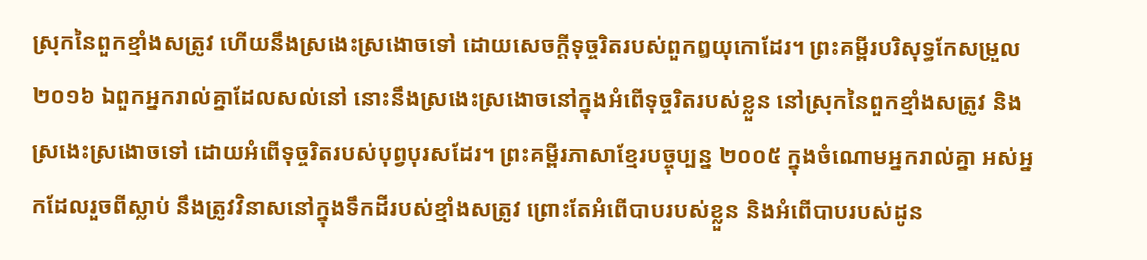ស្រុកនៃពួកខ្មាំងសត្រូវ ហើយនឹងស្រងេះស្រងោចទៅ ដោយសេចក្ដីទុច្ចរិតរបស់ពួកឰយុកោដែរ។ ព្រះគម្ពីរបរិសុទ្ធកែសម្រួល ២០១៦ ឯពួកអ្នករាល់គ្នាដែលសល់នៅ នោះនឹងស្រងេះស្រងោចនៅក្នុងអំពើទុច្ចរិតរបស់ខ្លួន នៅស្រុកនៃពួកខ្មាំងសត្រូវ និងស្រងេះស្រងោចទៅ ដោយអំពើទុច្ចរិតរបស់បុព្វបុរសដែរ។ ព្រះគម្ពីរភាសាខ្មែរបច្ចុប្បន្ន ២០០៥ ក្នុងចំណោមអ្នករាល់គ្នា អស់អ្នកដែលរួចពីស្លាប់ នឹងត្រូវវិនាសនៅក្នុងទឹកដីរបស់ខ្មាំងសត្រូវ ព្រោះតែអំពើបាបរបស់ខ្លួន និងអំពើបាបរបស់ដូន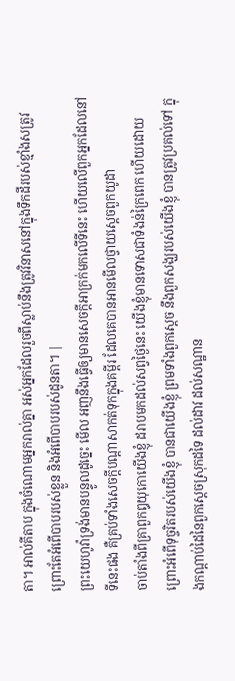តា។ អាល់គីតាប ក្នុងចំណោមអ្នករាល់គ្នា អស់អ្នកដែលរួចពីស្លាប់នឹងត្រូវវិនាសនៅក្នុងទឹកដីរបស់ខ្មាំងសត្រូវ ព្រោះតែអំពើបាបរបស់ខ្លួន និងអំពើបាបរបស់ដូនតា។ |
ព្រះយេហូវ៉ាទ្រង់មានបន្ទូលដូច្នេះ មើល អញនឹងធ្វើឲ្យមានសេចក្ដីអាក្រក់មកលើទីនេះ ហើយលើពួកអ្នកដែលនៅទីនេះផង គឺគ្រប់ទាំងសេចក្ដីបណ្តាសាកត់ទុកក្នុងគម្ពីរ ដែលគេបានអានមើលថ្វាយស្តេចពួកយូដា
ចាប់តាំងពីគ្រាពួកឰយុកោយើងខ្ញុំ ដរាបមកដល់សព្វថ្ងៃនេះ យើងខ្ញុំមានទោសជាទំងន់ក្រៃពេក ហើយដោយព្រោះអំពើទុច្ចរិតរបស់យើងខ្ញុំ បានជាយើងខ្ញុំ ព្រមទាំងពួកស្តេច នឹងពួកសង្ឃរបស់យើងខ្ញុំ បានត្រូវប្រគល់ទៅ ក្នុងកណ្តាប់ដៃនៃពួកស្តេចស្រុកដទៃ ដល់ដាវ ដល់សណ្ឋាន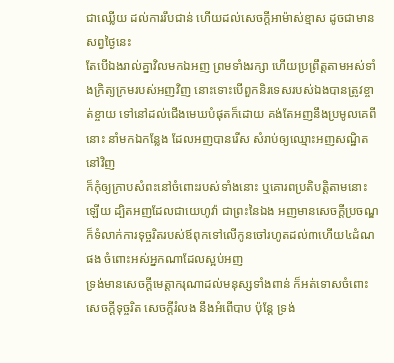ជាឈ្លើយ ដល់ការរឹបជាន់ ហើយដល់សេចក្ដីអាម៉ាស់ខ្មាស ដូចជាមានសព្វថ្ងៃនេះ
តែបើឯងរាល់គ្នាវិលមកឯអញ ព្រមទាំងរក្សា ហើយប្រព្រឹត្តតាមអស់ទាំងក្រិត្យក្រមរបស់អញវិញ នោះទោះបើពួកនិរទេសរបស់ឯងបានត្រូវខ្ចាត់ខ្ចាយ ទៅនៅដល់ជើងមេឃបំផុតក៏ដោយ គង់តែអញនឹងប្រមូលគេពីនោះ នាំមកឯកន្លែង ដែលអញបានរើស សំរាប់ឲ្យឈ្មោះអញសណ្ឋិតនៅវិញ
ក៏កុំឲ្យក្រាបសំពះនៅចំពោះរបស់ទាំងនោះ ឬគោរពប្រតិបត្តិតាមនោះឡើយ ដ្បិតអញដែលជាយេហូវ៉ា ជាព្រះនៃឯង អញមានសេចក្ដីប្រចណ្ឌ ក៏ទំលាក់ការទុច្ចរិតរបស់ឪពុកទៅលើកូនចៅរហូតដល់៣ហើយ៤ដំណផង ចំពោះអស់អ្នកណាដែលស្អប់អញ
ទ្រង់មានសេចក្ដីមេត្តាករុណាដល់មនុស្សទាំងពាន់ ក៏អត់ទោសចំពោះសេចក្ដីទុច្ចរិត សេចក្ដីរំលង នឹងអំពើបាប ប៉ុន្តែ ទ្រង់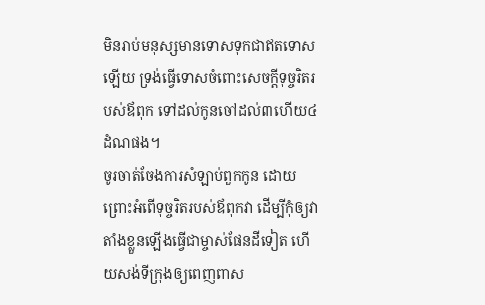មិនរាប់មនុស្សមានទោសទុកជាឥតទោសឡើយ ទ្រង់ធ្វើទោសចំពោះសេចក្ដីទុច្ចរិតរបស់ឪពុក ទៅដល់កូនចៅដល់៣ហើយ៤ដំណផង។
ចូរចាត់ចែងការសំឡាប់ពួកកូន ដោយព្រោះអំពើទុច្ចរិតរបស់ឪពុកវា ដើម្បីកុំឲ្យវាតាំងខ្លួនឡើងធ្វើជាម្ចាស់ផែនដីទៀត ហើយសង់ទីក្រុងឲ្យពេញពាស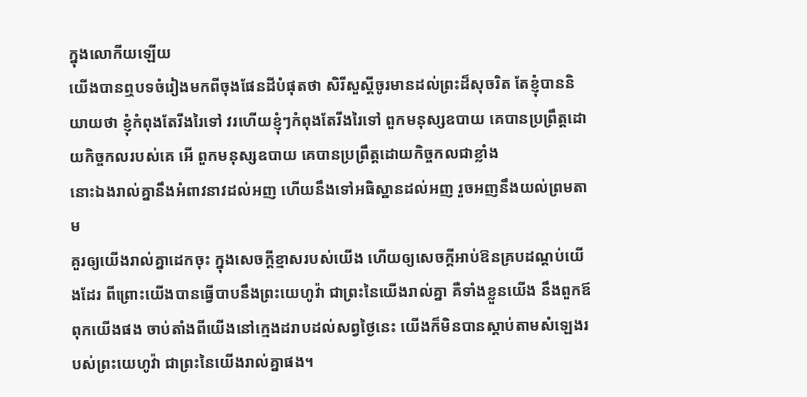ក្នុងលោកីយឡើយ
យើងបានឮបទចំរៀងមកពីចុងផែនដីបំផុតថា សិរីសួស្តីចូរមានដល់ព្រះដ៏សុចរិត តែខ្ញុំបាននិយាយថា ខ្ញុំកំពុងតែរីងរៃទៅ វរហើយខ្ញុំៗកំពុងតែរីងរៃទៅ ពួកមនុស្សឧបាយ គេបានប្រព្រឹត្តដោយកិច្ចកលរបស់គេ អើ ពួកមនុស្សឧបាយ គេបានប្រព្រឹត្តដោយកិច្ចកលជាខ្លាំង
នោះឯងរាល់គ្នានឹងអំពាវនាវដល់អញ ហើយនឹងទៅអធិស្ឋានដល់អញ រួចអញនឹងយល់ព្រមតាម
គួរឲ្យយើងរាល់គ្នាដេកចុះ ក្នុងសេចក្ដីខ្មាសរបស់យើង ហើយឲ្យសេចក្ដីអាប់ឱនគ្របដណ្តប់យើងដែរ ពីព្រោះយើងបានធ្វើបាបនឹងព្រះយេហូវ៉ា ជាព្រះនៃយើងរាល់គ្នា គឺទាំងខ្លួនយើង នឹងពួកឪពុកយើងផង ចាប់តាំងពីយើងនៅក្មេងដរាបដល់សព្វថ្ងៃនេះ យើងក៏មិនបានស្តាប់តាមសំឡេងរបស់ព្រះយេហូវ៉ា ជាព្រះនៃយើងរាល់គ្នាផង។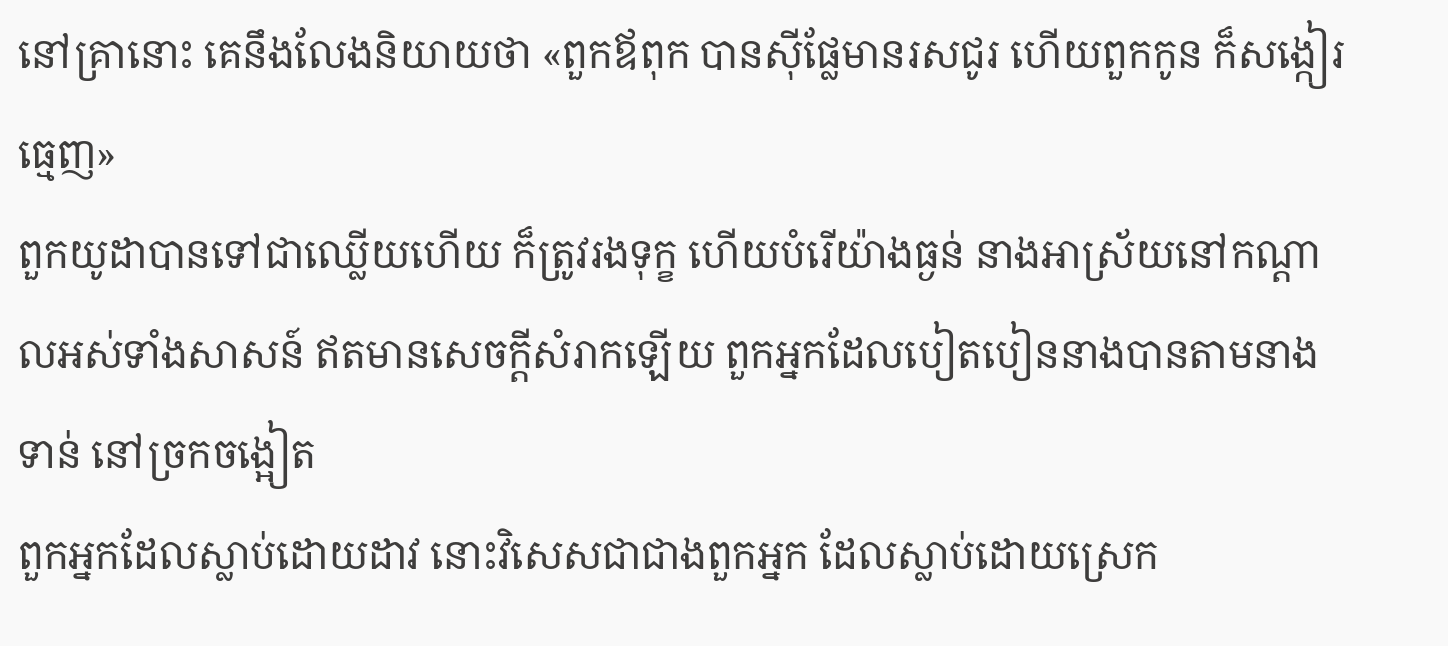នៅគ្រានោះ គេនឹងលែងនិយាយថា «ពួកឪពុក បានស៊ីផ្លែមានរសជូរ ហើយពួកកូន ក៏សង្កៀរធ្មេញ»
ពួកយូដាបានទៅជាឈ្លើយហើយ ក៏ត្រូវរងទុក្ខ ហើយបំរើយ៉ាងធ្ងន់ នាងអាស្រ័យនៅកណ្តាលអស់ទាំងសាសន៍ ឥតមានសេចក្ដីសំរាកឡើយ ពួកអ្នកដែលបៀតបៀននាងបានតាមនាងទាន់ នៅច្រកចង្អៀត
ពួកអ្នកដែលស្លាប់ដោយដាវ នោះវិសេសជាជាងពួកអ្នក ដែលស្លាប់ដោយស្រេក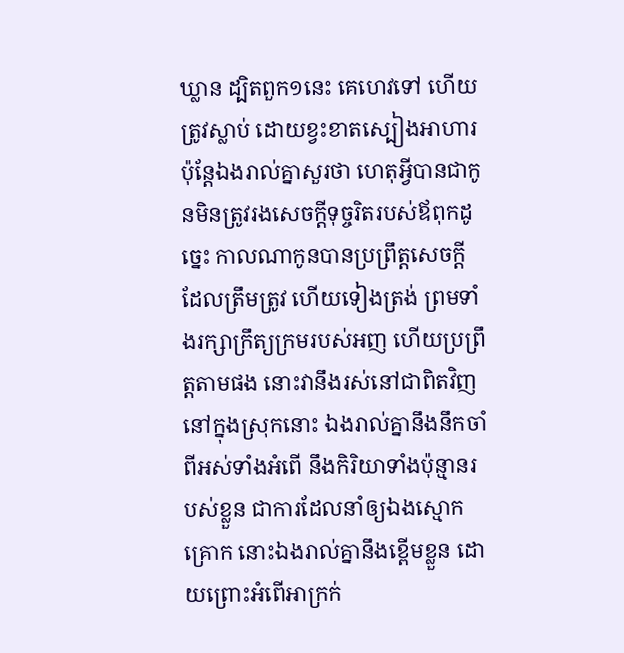ឃ្លាន ដ្បិតពួក១នេះ គេហេវទៅ ហើយត្រូវស្លាប់ ដោយខ្វះខាតស្បៀងអាហារ
ប៉ុន្តែឯងរាល់គ្នាសួរថា ហេតុអ្វីបានជាកូនមិនត្រូវរងសេចក្ដីទុច្ចរិតរបស់ឪពុកដូច្នេះ កាលណាកូនបានប្រព្រឹត្តសេចក្ដីដែលត្រឹមត្រូវ ហើយទៀងត្រង់ ព្រមទាំងរក្សាក្រឹត្យក្រមរបស់អញ ហើយប្រព្រឹត្តតាមផង នោះវានឹងរស់នៅជាពិតវិញ
នៅក្នុងស្រុកនោះ ឯងរាល់គ្នានឹងនឹកចាំពីអស់ទាំងអំពើ នឹងកិរិយាទាំងប៉ុន្មានរបស់ខ្លួន ជាការដែលនាំឲ្យឯងស្មោកគ្រោក នោះឯងរាល់គ្នានឹងខ្ពើមខ្លួន ដោយព្រោះអំពើអាក្រក់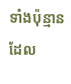ទាំងប៉ុន្មានដែល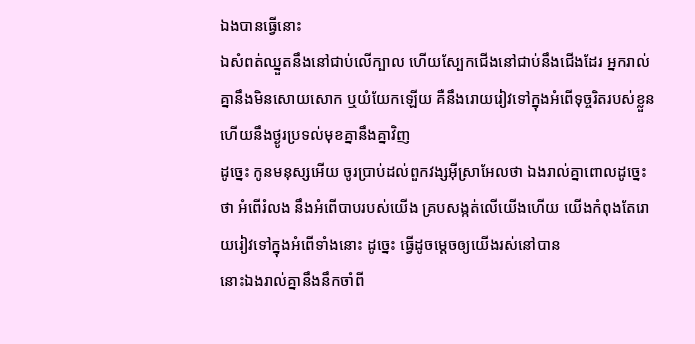ឯងបានធ្វើនោះ
ឯសំពត់ឈ្នួតនឹងនៅជាប់លើក្បាល ហើយស្បែកជើងនៅជាប់នឹងជើងដែរ អ្នករាល់គ្នានឹងមិនសោយសោក ឬយំយែកឡើយ គឺនឹងរោយរៀវទៅក្នុងអំពើទុច្ចរិតរបស់ខ្លួន ហើយនឹងថ្ងូរប្រទល់មុខគ្នានឹងគ្នាវិញ
ដូច្នេះ កូនមនុស្សអើយ ចូរប្រាប់ដល់ពួកវង្សអ៊ីស្រាអែលថា ឯងរាល់គ្នាពោលដូច្នេះថា អំពើរំលង នឹងអំពើបាបរបស់យើង គ្របសង្កត់លើយើងហើយ យើងកំពុងតែរោយរៀវទៅក្នុងអំពើទាំងនោះ ដូច្នេះ ធ្វើដូចម្តេចឲ្យយើងរស់នៅបាន
នោះឯងរាល់គ្នានឹងនឹកចាំពី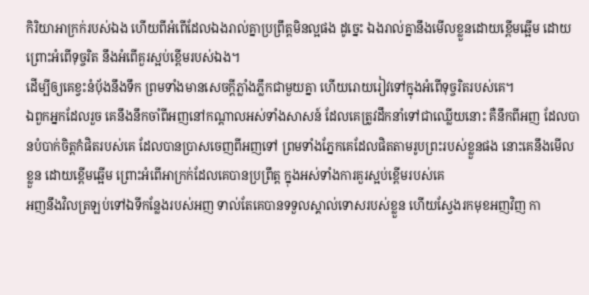កិរិយាអាក្រក់របស់ឯង ហើយពីអំពើដែលឯងរាល់គ្នាប្រព្រឹត្តមិនល្អផង ដូច្នេះ ឯងរាល់គ្នានឹងមើលខ្លួនដោយខ្ពើមឆ្អើម ដោយព្រោះអំពើទុច្ចរិត នឹងអំពើគួរស្អប់ខ្ពើមរបស់ឯង។
ដើម្បីឲ្យគេខ្វះនំបុ័ងនឹងទឹក ព្រមទាំងមានសេចក្ដីភ្លាំងភ្លឹកជាមួយគ្នា ហើយរោយរៀវទៅក្នុងអំពើទុច្ចរិតរបស់គេ។
ឯពួកអ្នកដែលរួច គេនឹងនឹកចាំពីអញនៅកណ្តាលអស់ទាំងសាសន៍ ដែលគេត្រូវដឹកនាំទៅជាឈ្លើយនោះ គឺនឹកពីអញ ដែលបានបំបាក់ចិត្តកំផិតរបស់គេ ដែលបានប្រាសចេញពីអញទៅ ព្រមទាំងភ្នែកគេដែលផិតតាមរូបព្រះរបស់ខ្លួនផង នោះគេនឹងមើលខ្លួន ដោយខ្ពើមឆ្អើម ព្រោះអំពើអាក្រក់ដែលគេបានប្រព្រឹត្ត ក្នុងអស់ទាំងការគួរស្អប់ខ្ពើមរបស់គេ
អញនឹងវិលត្រឡប់ទៅឯទីកន្លែងរបស់អញ ទាល់តែគេបានទទួលស្គាល់ទោសរបស់ខ្លួន ហើយស្វែងរកមុខអញវិញ កា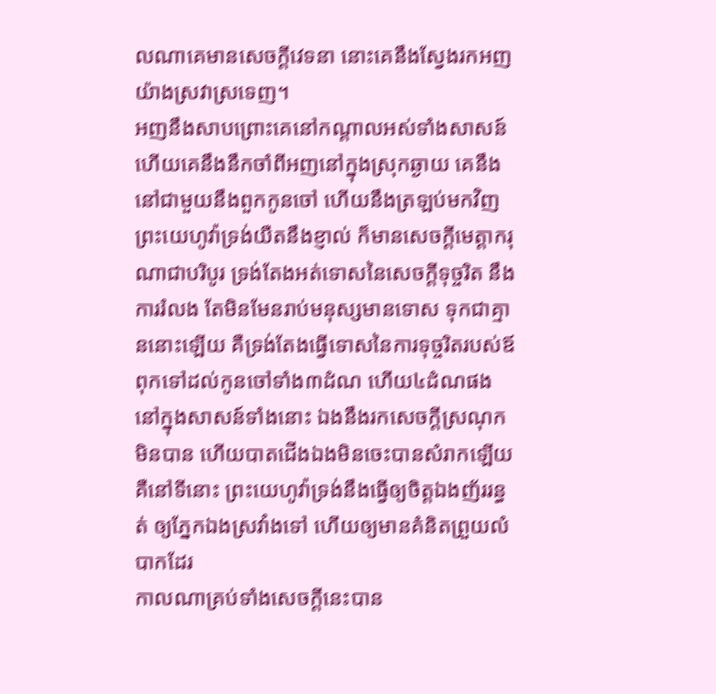លណាគេមានសេចក្ដីវេទនា នោះគេនឹងស្វែងរកអញយ៉ាងស្រវាស្រទេញ។
អញនឹងសាបព្រោះគេនៅកណ្តាលអស់ទាំងសាសន៍ ហើយគេនឹងនឹកចាំពីអញនៅក្នុងស្រុកឆ្ងាយ គេនឹងនៅជាមួយនឹងពួកកូនចៅ ហើយនឹងត្រឡប់មកវិញ
ព្រះយេហូវ៉ាទ្រង់យឺតនឹងខ្ញាល់ ក៏មានសេចក្ដីមេត្តាករុណាជាបរិបូរ ទ្រង់តែងអត់ទោសនៃសេចក្ដីទុច្ចរិត នឹងការរំលង តែមិនមែនរាប់មនុស្សមានទោស ទុកជាគ្មាននោះឡើយ គឺទ្រង់តែងធ្វើទោសនៃការទុច្ចរិតរបស់ឪពុកទៅដល់កូនចៅទាំង៣ដំណ ហើយ៤ដំណផង
នៅក្នុងសាសន៍ទាំងនោះ ឯងនឹងរកសេចក្ដីស្រណុកមិនបាន ហើយបាតជើងឯងមិនចេះបានសំរាកឡើយ គឺនៅទីនោះ ព្រះយេហូវ៉ាទ្រង់នឹងធ្វើឲ្យចិត្តឯងញ័ររន្ធត់ ឲ្យភ្នែកឯងស្រវាំងទៅ ហើយឲ្យមានគំនិតព្រួយលំបាកដែរ
កាលណាគ្រប់ទាំងសេចក្ដីនេះបាន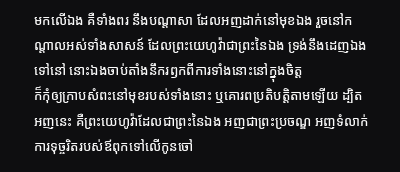មកលើឯង គឺទាំងពរ នឹងបណ្តាសា ដែលអញដាក់នៅមុខឯង រួចនៅកណ្តាលអស់ទាំងសាសន៍ ដែលព្រះយេហូវ៉ាជាព្រះនៃឯង ទ្រង់នឹងដេញឯងទៅនៅ នោះឯងចាប់តាំងនឹករឭកពីការទាំងនោះនៅក្នុងចិត្ត
ក៏កុំឲ្យក្រាបសំពះនៅមុខរបស់ទាំងនោះ ឬគោរពប្រតិបត្តិតាមឡើយ ដ្បិតអញនេះ គឺព្រះយេហូវ៉ាដែលជាព្រះនៃឯង អញជាព្រះប្រចណ្ឌ អញទំលាក់ការទុច្ចរិតរបស់ឪពុកទៅលើកូនចៅ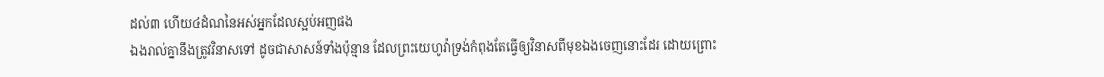ដល់៣ ហើយ៤ដំណនៃអស់អ្នកដែលស្អប់អញផង
ឯងរាល់គ្នានឹងត្រូវវិនាសទៅ ដូចជាសាសន៍ទាំងប៉ុន្មាន ដែលព្រះយេហូវ៉ាទ្រង់កំពុងតែធ្វើឲ្យវិនាសពីមុខឯងចេញនោះដែរ ដោយព្រោះ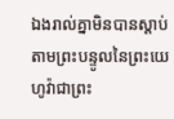ឯងរាល់គ្នាមិនបានស្តាប់តាមព្រះបន្ទូលនៃព្រះយេហូវ៉ាជាព្រះ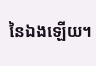នៃឯងឡើយ។